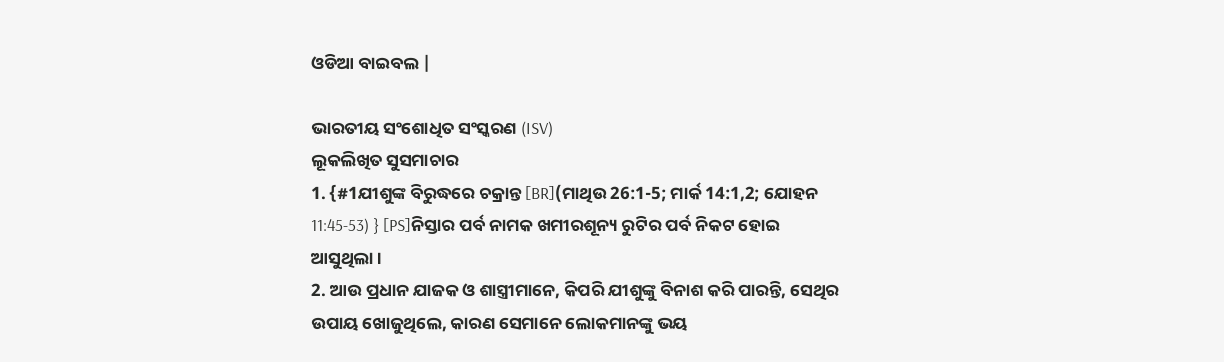ଓଡିଆ ବାଇବଲ |

ଭାରତୀୟ ସଂଶୋଧିତ ସଂସ୍କରଣ (ISV)
ଲୂକଲିଖିତ ସୁସମାଚାର
1. {#1ଯୀଶୁଙ୍କ ବିରୁଦ୍ଧରେ ଚକ୍ରାନ୍ତ [BR](ମାଥିଉ 26:1-5; ମାର୍କ 14:1,2; ଯୋହନ 11:45-53) } [PS]ନିସ୍ତାର ପର୍ବ ନାମକ ଖମୀରଶୂନ୍ୟ ରୁଟିର ପର୍ବ ନିକଟ ହୋଇ ଆସୁଥିଲା ।
2. ଆଉ ପ୍ରଧାନ ଯାଜକ ଓ ଶାସ୍ତ୍ରୀମାନେ, କିପରି ଯୀଶୁଙ୍କୁ ବିନାଶ କରି ପାରନ୍ତି, ସେଥିର ଉପାୟ ଖୋଜୁଥିଲେ, କାରଣ ସେମାନେ ଲୋକମାନଙ୍କୁ ଭୟ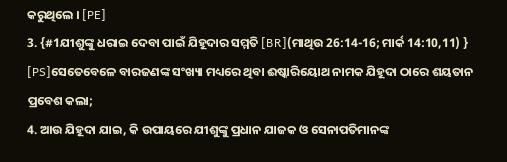କରୁଥିଲେ । [PE]
3. {#1ଯୀଶୁଙ୍କୁ ଧରାଇ ଦେବା ପାଇଁ ଯିହୂଦାର ସମ୍ମତି [BR](ମାଥିଉ 26:14-16; ମାର୍କ 14:10,11) } [PS]ସେତେବେଳେ ବାରଜଣଙ୍କ ସଂଖ୍ୟା ମଧ୍ୟରେ ଥିବା ଈଷ୍କାରିୟୋଥ ନାମକ ଯିହୂଦା ଠାରେ ଶୟତାନ ପ୍ରବେଶ କଲା;
4. ଆଉ ଯିହୂଦା ଯାଇ, କି ଉପାୟରେ ଯୀଶୁଙ୍କୁ ପ୍ରଧାନ ଯାଜକ ଓ ସେନାପତିମାନଙ୍କ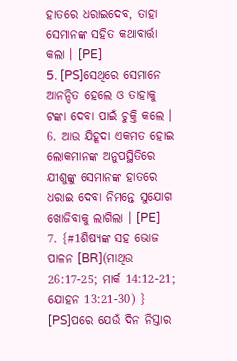ହାତରେ ଧରାଇଦେବ, ତାହା ସେମାନଙ୍କ ସହିତ କଥାବାର୍ତ୍ତା କଲା । [PE]
5. [PS]ସେଥିରେ ସେମାନେ ଆନନ୍ଦିତ ହେଲେ ଓ ତାହାକୁ ଟଙ୍କା ଦେବା ପାଇଁ ଚୁକ୍ତି କଲେ ।
6. ଆଉ ଯିହୂଦା ଏକମତ ହୋଇ ଲୋକମାନଙ୍କ ଅନୁପସ୍ଥିତିରେ ଯୀଶୁଙ୍କୁ ସେମାନଙ୍କ ହାତରେ ଧରାଇ ଦେବା ନିମନ୍ତେ ସୁଯୋଗ ଖୋଜିବାକୁ ଲାଗିଲା । [PE]
7. {#1ଶିଷ୍ୟଙ୍କ ସହ ଭୋଜ ପାଳନ [BR](ମାଥିଉ 26:17-25; ମାର୍କ 14:12-21; ଯୋହନ 13:21-30) } [PS]ପରେ ଯେଉଁ ଦିନ ନିସ୍ତାର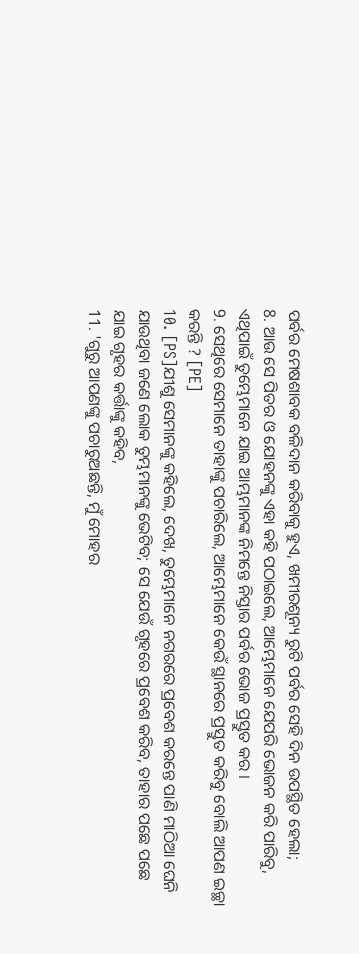ପର୍ବର ମେଷଶାବକ ବଳିଦାନ କରିବାକୁ ହୁଏ, ଖମୀରଶୂନ୍ୟ ରୁଟି ପର୍ବର ସେହି ଦିନ ଉପସ୍ଥିତ ହେଲା;
8. ଆଉ ସେ ପିତର ଓ ଯୋହନଙ୍କୁ ଏହା କହି ପଠାଇଲେ, ଆମ୍ଭେମାନେ ଯେପରି ଭୋଜନ କରି ପାରିବୁ, ଏଥିପାଇଁ ତୁମ୍ଭେମାନେ ଯାଇ ଆମ୍ଭମାନଙ୍କ ନିମନ୍ତେ ନିସ୍ତାର ପର୍ବର ଭୋଜ ପ୍ରସ୍ତୁତ କର ।
9. ସେଥିରେ ସେମାନେ ତାହାଙ୍କୁ ପଚାରିଲେ, ଆମ୍ଭେମାନେ କେଉଁ ସ୍ଥାନରେ ପ୍ରସ୍ତୁତ କରିବୁ ବୋଲି ଆପଣ ଇଚ୍ଛା କରନ୍ତି ? [PE]
10. [PS]ଯୀଶୁ ସେମାନଙ୍କୁ କହିଲେ, ଦେଖ, ତୁମ୍ଭେମାନେ ନଗରରେ ପ୍ରବେଶ କରନ୍ତେ ପାଣି ମାଠିଆ ଘେନି ଯାଉଥିବା ଜଣେ ଲୋକ ତୁମ୍ଭମାନଙ୍କୁ ଭେଟିବ; ସେ ଯେଉଁ ଗୃହରେ ପ୍ରବେଶ କରିବ, ତାହାର ପଛେ ପଛେ ଯାଇ ଗୃହର କର୍ତ୍ତାଙ୍କୁ କହିବ,
11. 'ଗୁରୁ ଆପଣଙ୍କୁ ପଚାରୁଅଛନ୍ତି, ମୁଁ ମୋହର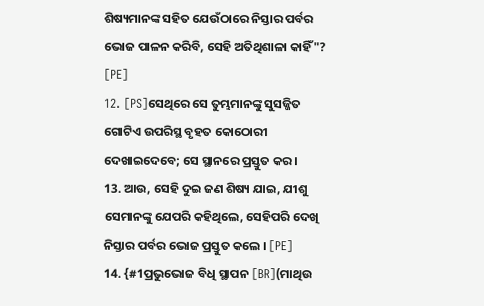ଶିଷ୍ୟମାନଙ୍କ ସହିତ ଯେଉଁଠାରେ ନିସ୍ତାର ପର୍ବର ଭୋଜ ପାଳନ କରିବି, ସେହି ଅତିଥିଶାଳା କାହିଁ"? [PE]
12. [PS]ସେଥିରେ ସେ ତୁମ୍ଭମାନଙ୍କୁ ସୁସଜ୍ଜିତ ଗୋଟିଏ ଉପରିସ୍ଥ ବୃହତ କୋଠୋରୀ ଦେଖାଇଦେବେ; ସେ ସ୍ଥାନରେ ପ୍ରସ୍ତୁତ କର ।
13. ଆଉ, ସେହି ଦୁଇ ଜଣ ଶିଷ୍ୟ ଯାଇ, ଯୀଶୁ ସେମାନଙ୍କୁ ଯେପରି କହିଥିଲେ, ସେହିପରି ଦେଖି ନିସ୍ତାର ପର୍ବର ଭୋଜ ପ୍ରସ୍ତୁତ କଲେ । [PE]
14. {#1ପ୍ରଭୁଭୋଜ ବିଧି ସ୍ଥାପନ [BR](ମାଥିଉ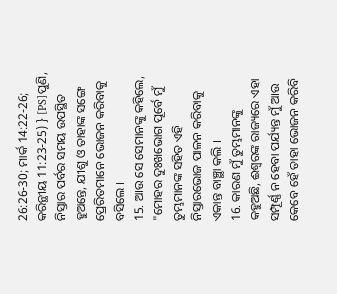26:26-30; ମାର୍କ 14:22-26; କରିନ୍ଥୀୟ 11:23-25) } [PS]ପୁଣି, ନିସ୍ତାର ପର୍ବର ସମୟ ଉପସ୍ଥିତ ହୁଅନ୍ତେ, ଯୀଶୁ ଓ ତାହାଙ୍କ ସଙ୍ଗେ ପ୍ରେରିତମାନେ ଭୋଜନ କରିବାକୁ ବସିଲେ ।
15. ଆଉ ସେ ସେମାନଙ୍କୁ କହିଲେ, "ମୋହର ଦୁଃଖଭୋଗ ପୂର୍ବେ ମୁଁ ତୁମ୍ଭମାନଙ୍କ ସହିତ ଏହି ନିସ୍ତାରଭୋଜ ପାଳନ କରିବାକୁ ଏକାନ୍ତ ବାଞ୍ଛା କଲି ।
16. କାରଣ ମୁଁ ତୁମ୍ଭମାନଙ୍କୁ କହୁଅଛି, ଈଶ୍ୱରଙ୍କ ରାଜ୍ୟରେ ଏହା ସମ୍ପୂର୍ଣ୍ଣ ନ ହେବା ପର୍ଯ୍ୟନ୍ତ ମୁଁ ଆଉ କେବେ ହେଁ ତାହା ଭୋଜନ କରିବି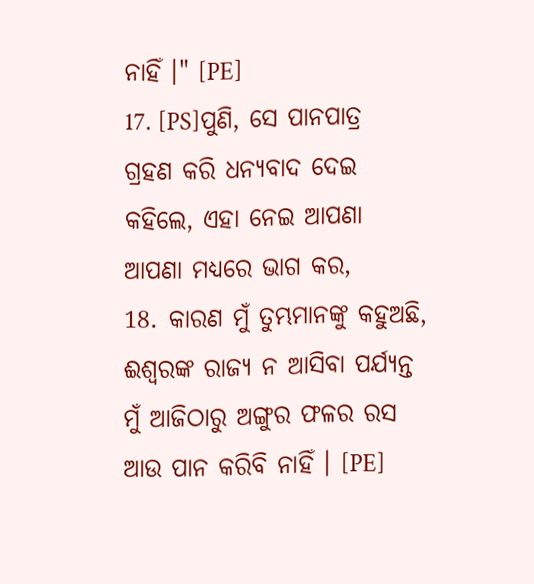ନାହିଁ ।" [PE]
17. [PS]ପୁଣି, ସେ ପାନପାତ୍ର ଗ୍ରହଣ କରି ଧନ୍ୟବାଦ ଦେଇ କହିଲେ, ଏହା ନେଇ ଆପଣା ଆପଣା ମଧ୍ୟରେ ଭାଗ କର,
18. କାରଣ ମୁଁ ତୁମ୍ଭମାନଙ୍କୁ କହୁଅଛି, ଈଶ୍ୱରଙ୍କ ରାଜ୍ୟ ନ ଆସିବା ପର୍ଯ୍ୟନ୍ତ ମୁଁ ଆଜିଠାରୁ ଅଙ୍ଗୁର ଫଳର ରସ ଆଉ ପାନ କରିବି ନାହିଁ । [PE]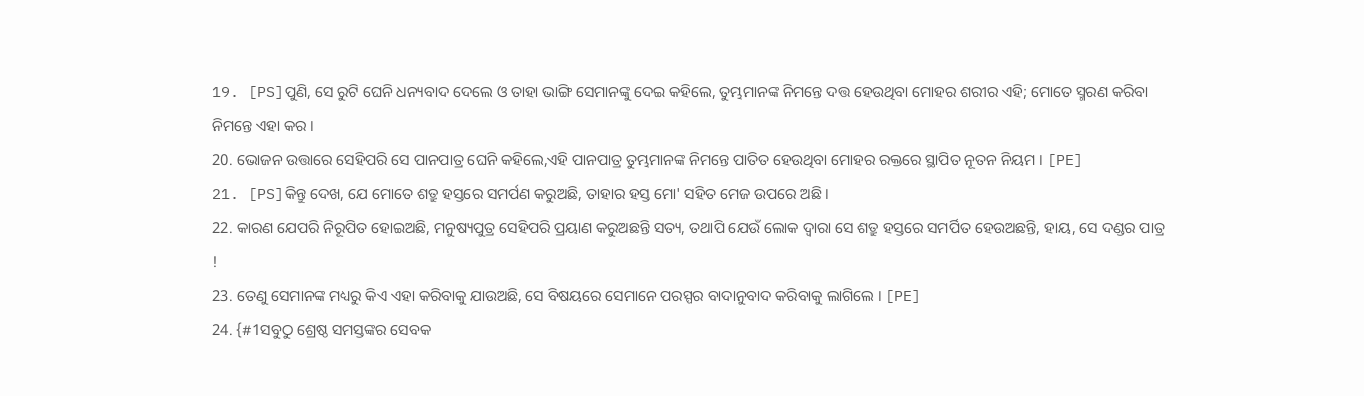19. [PS]ପୁଣି, ସେ ରୁଟି ଘେନି ଧନ୍ୟବାଦ ଦେଲେ ଓ ତାହା ଭାଙ୍ଗି ସେମାନଙ୍କୁ ଦେଇ କହିଲେ, ତୁମ୍ଭମାନଙ୍କ ନିମନ୍ତେ ଦତ୍ତ ହେଉଥିବା ମୋହର ଶରୀର ଏହି; ମୋତେ ସ୍ମରଣ କରିବା ନିମନ୍ତେ ଏହା କର ।
20. ଭୋଜନ ଉତ୍ତାରେ ସେହିପରି ସେ ପାନପାତ୍ର ଘେନି କହିଲେ,ଏହି ପାନପାତ୍ର ତୁମ୍ଭମାନଙ୍କ ନିମନ୍ତେ ପାତିତ ହେଉଥିବା ମୋହର ରକ୍ତରେ ସ୍ଥାପିତ ନୂତନ ନିୟମ । [PE]
21. [PS]କିନ୍ତୁ ଦେଖ, ଯେ ମୋତେ ଶତ୍ରୁ ହସ୍ତରେ ସମର୍ପଣ କରୁଅଛି, ତାହାର ହସ୍ତ ମୋ' ସହିତ ମେଜ ଉପରେ ଅଛି ।
22. କାରଣ ଯେପରି ନିରୂପିତ ହୋଇଅଛି, ମନୁଷ୍ୟପୁତ୍ର ସେହିପରି ପ୍ରୟାଣ କରୁଅଛନ୍ତି ସତ୍ୟ, ତଥାପି ଯେଉଁ ଲୋକ ଦ୍ୱାରା ସେ ଶତ୍ରୁ ହସ୍ତରେ ସମର୍ପିତ ହେଉଅଛନ୍ତି, ହାୟ, ସେ ଦଣ୍ଡର ପାତ୍ର !
23. ତେଣୁ ସେମାନଙ୍କ ମଧ୍ୟରୁ କିଏ ଏହା କରିବାକୁ ଯାଉଅଛି, ସେ ବିଷୟରେ ସେମାନେ ପରସ୍ପର ବାଦାନୁବାଦ କରିବାକୁ ଲାଗିଲେ । [PE]
24. {#1ସବୁଠୁ ଶ୍ରେଷ୍ଠ ସମସ୍ତଙ୍କର ସେବକ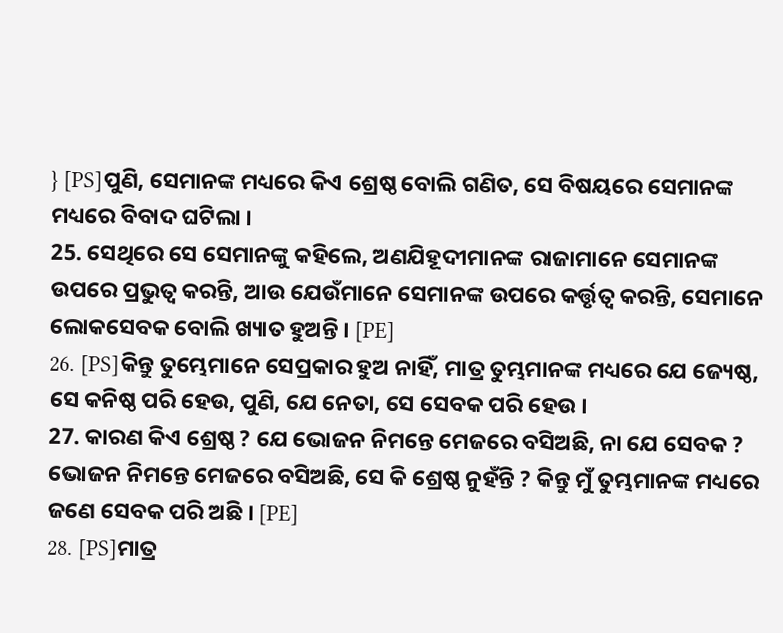} [PS]ପୁଣି, ସେମାନଙ୍କ ମଧ୍ୟରେ କିଏ ଶ୍ରେଷ୍ଠ ବୋଲି ଗଣିତ, ସେ ବିଷୟରେ ସେମାନଙ୍କ ମଧ୍ୟରେ ବିବାଦ ଘଟିଲା ।
25. ସେଥିରେ ସେ ସେମାନଙ୍କୁ କହିଲେ, ଅଣଯିହୂଦୀମାନଙ୍କ ରାଜାମାନେ ସେମାନଙ୍କ ଉପରେ ପ୍ରଭୁତ୍ୱ କରନ୍ତି, ଆଉ ଯେଉଁମାନେ ସେମାନଙ୍କ ଉପରେ କର୍ତ୍ତୃତ୍ବ କରନ୍ତି, ସେମାନେ ଲୋକସେବକ ବୋଲି ଖ୍ୟାତ ହୁଅନ୍ତି । [PE]
26. [PS]କିନ୍ତୁ ତୁମ୍ଭେମାନେ ସେପ୍ରକାର ହୁଅ ନାହିଁ, ମାତ୍ର ତୁମ୍ଭମାନଙ୍କ ମଧ୍ୟରେ ଯେ ଜ୍ୟେଷ୍ଠ, ସେ କନିଷ୍ଠ ପରି ହେଉ, ପୁଣି, ଯେ ନେତା, ସେ ସେବକ ପରି ହେଉ ।
27. କାରଣ କିଏ ଶ୍ରେଷ୍ଠ ? ଯେ ଭୋଜନ ନିମନ୍ତେ ମେଜରେ ବସିଅଛି, ନା ଯେ ସେବକ ? ଭୋଜନ ନିମନ୍ତେ ମେଜରେ ବସିଅଛି, ସେ କି ଶ୍ରେଷ୍ଠ ନୁହଁନ୍ତି ? କିନ୍ତୁ ମୁଁ ତୁମ୍ଭମାନଙ୍କ ମଧ୍ୟରେ ଜଣେ ସେବକ ପରି ଅଛି । [PE]
28. [PS]ମାତ୍ର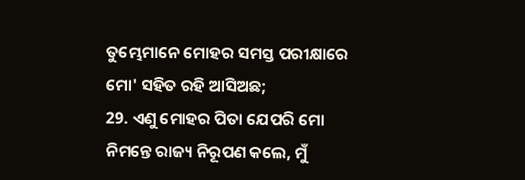ତୁମ୍ଭେମାନେ ମୋହର ସମସ୍ତ ପରୀକ୍ଷାରେ ମୋ' ସହିତ ରହି ଆସିଅଛ;
29. ଏଣୁ ମୋହର ପିତା ଯେପରି ମୋ ନିମନ୍ତେ ରାଜ୍ୟ ନିରୂପଣ କଲେ, ମୁଁ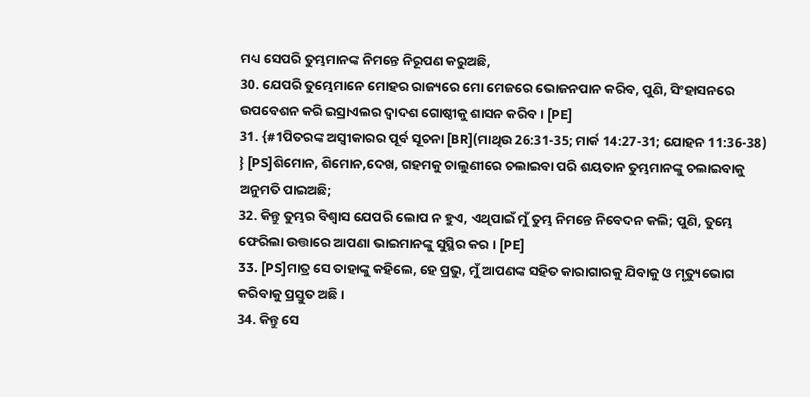ମଧ୍ୟ ସେପରି ତୁମ୍ଭମାନଙ୍କ ନିମନ୍ତେ ନିରୂପଣ କରୁଅଛି,
30. ଯେପରି ତୁମ୍ଭେମାନେ ମୋହର ରାଜ୍ୟରେ ମୋ ମେଜରେ ଭୋଜନପାନ କରିବ, ପୁଣି, ସିଂହାସନରେ ଉପବେଶନ କରି ଇସ୍ରାଏଲର ଦ୍ୱାଦଶ ଗୋଷ୍ଠୀକୁ ଶାସନ କରିବ । [PE]
31. {#1ପିତରଙ୍କ ଅସ୍ୱୀକାରର ପୂର୍ବ ସୂଚନା [BR](ମାଥିଉ 26:31-35; ମାର୍କ 14:27-31; ଯୋହନ 11:36-38) } [PS]ଶିମୋନ, ଶିମୋନ,ଦେଖ, ଗହମକୁ ଚାଲୁଣୀରେ ଚଲାଇବା ପରି ଶୟତାନ ତୁମ୍ଭମାନଙ୍କୁ ଚଲାଇବାକୁ ଅନୁମତି ପାଇଅଛି;
32. କିନ୍ତୁ ତୁମ୍ଭର ବିଶ୍ୱାସ ଯେପରି ଲୋପ ନ ହୁଏ, ଏଥିପାଇଁ ମୁଁ ତୁମ୍ଭ ନିମନ୍ତେ ନିବେଦନ କଲି; ପୁଣି, ତୁମ୍ଭେ ଫେରିଲା ଉତ୍ତାରେ ଆପଣା ଭାଇମାନଙ୍କୁ ସୁସ୍ଥିର କର । [PE]
33. [PS]ମାତ୍ର ସେ ତାହାଙ୍କୁ କହିଲେ, ହେ ପ୍ରଭୁ, ମୁଁ ଆପଣଙ୍କ ସହିତ କାରାଗାରକୁ ଯିବାକୁ ଓ ମୃତ୍ୟୁଭୋଗ କରିବାକୁ ପ୍ରସ୍ତୁତ ଅଛି ।
34. କିନ୍ତୁ ସେ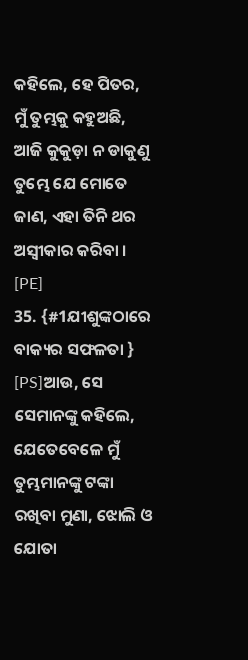କହିଲେ, ହେ ପିତର, ମୁଁ ତୁମ୍ଭକୁ କହୁଅଛି, ଆଜି କୁକୁଡ଼ା ନ ଡାକୁଣୁ ତୁମ୍ଭେ ଯେ ମୋତେ ଜାଣ, ଏହା ତିନି ଥର ଅସ୍ୱୀକାର କରିବା । [PE]
35. {#1ଯୀଶୁଙ୍କଠାରେ ବାକ୍ୟର ସଫଳତା } [PS]ଆଉ, ସେ ସେମାନଙ୍କୁ କହିଲେ, ଯେତେବେଳେ ମୁଁ ତୁମ୍ଭମାନଙ୍କୁ ଟଙ୍କା ରଖିବା ମୁଣା, ଝୋଲି ଓ ଯୋତା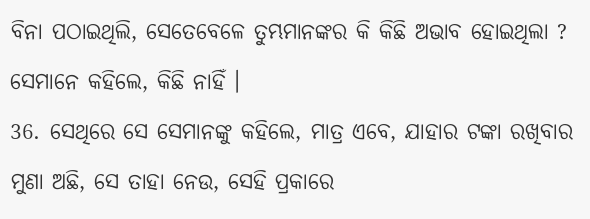ବିନା ପଠାଇଥିଲି, ସେତେବେଳେ ତୁମ୍ଭମାନଙ୍କର କି କିଛି ଅଭାବ ହୋଇଥିଲା ? ସେମାନେ କହିଲେ, କିଛି ନାହିଁ ।
36. ସେଥିରେ ସେ ସେମାନଙ୍କୁ କହିଲେ, ମାତ୍ର ଏବେ, ଯାହାର ଟଙ୍କା ରଖିବାର ମୁଣା ଅଛି, ସେ ତାହା ନେଉ, ସେହି ପ୍ରକାରେ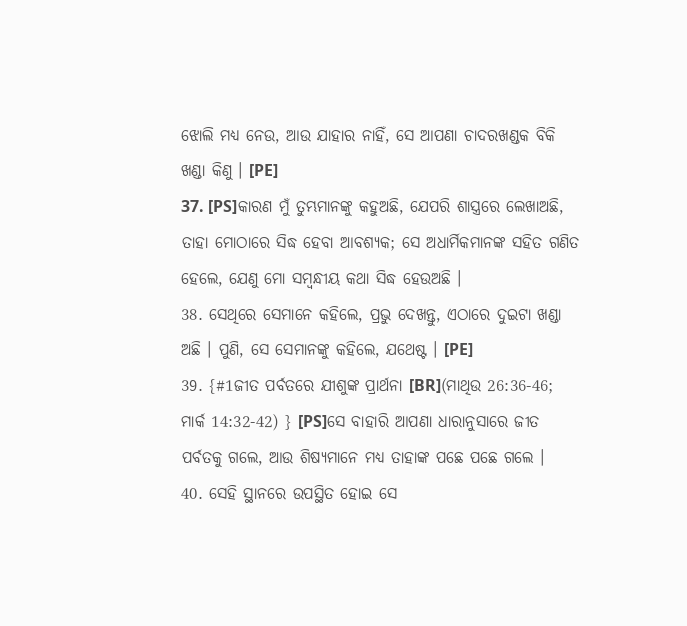ଝୋଲି ମଧ୍ୟ ନେଉ, ଆଉ ଯାହାର ନାହିଁ, ସେ ଆପଣା ଚାଦରଖଣ୍ଡକ ବିକି ଖଣ୍ଡା କିଣୁ । [PE]
37. [PS]କାରଣ ମୁଁ ତୁମ୍ଭମାନଙ୍କୁ କହୁଅଛି, ଯେପରି ଶାସ୍ତ୍ରରେ ଲେଖାଅଛି, ତାହା ମୋଠାରେ ସିଦ୍ଧ ହେବା ଆବଶ୍ୟକ; ସେ ଅଧାର୍ମିକମାନଙ୍କ ସହିତ ଗଣିତ ହେଲେ, ଯେଣୁ ମୋ ସମ୍ବନ୍ଧୀୟ କଥା ସିଦ୍ଧ ହେଉଅଛି ।
38. ସେଥିରେ ସେମାନେ କହିଲେ, ପ୍ରଭୁ ଦେଖନ୍ତୁ, ଏଠାରେ ଦୁଇଟା ଖଣ୍ଡା ଅଛି । ପୁଣି, ସେ ସେମାନଙ୍କୁ କହିଲେ, ଯଥେଷ୍ଟ । [PE]
39. {#1ଜୀତ ପର୍ବତରେ ଯୀଶୁଙ୍କ ପ୍ରାର୍ଥନା [BR](ମାଥିଉ 26:36-46; ମାର୍କ 14:32-42) } [PS]ସେ ବାହାରି ଆପଣା ଧାରାନୁସାରେ ଜୀତ ପର୍ବତକୁ ଗଲେ, ଆଉ ଶିଷ୍ୟମାନେ ମଧ୍ୟ ତାହାଙ୍କ ପଛେ ପଛେ ଗଲେ ।
40. ସେହି ସ୍ଥାନରେ ଉପସ୍ଥିତ ହୋଇ ସେ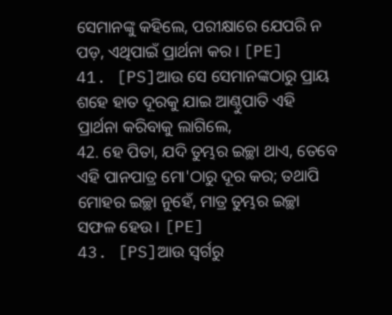ସେମାନଙ୍କୁ କହିଲେ, ପରୀକ୍ଷାରେ ଯେପରି ନ ପଡ଼, ଏଥିପାଇଁ ପ୍ରାର୍ଥନା କର । [PE]
41. [PS]ଆଉ ସେ ସେମାନଙ୍କଠାରୁ ପ୍ରାୟ ଶହେ ହାତ ଦୂରକୁ ଯାଇ ଆଣ୍ଠୁପାତି ଏହି ପ୍ରାର୍ଥନା କରିବାକୁ ଲାଗିଲେ,
42. ହେ ପିତା, ଯଦି ତୁମ୍ଭର ଇଚ୍ଛା ଥାଏ, ତେବେ ଏହି ପାନପାତ୍ର ମୋ'ଠାରୁ ଦୂର କର; ତଥାପି ମୋହର ଇଚ୍ଛା ନୁହେଁ, ମାତ୍ର ତୁମ୍ଭର ଇଚ୍ଛା ସଫଳ ହେଉ । [PE]
43. [PS]ଆଉ ସ୍ୱର୍ଗରୁ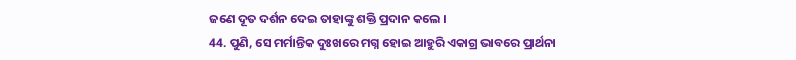ଜଣେ ଦୂତ ଦର୍ଶନ ଦେଇ ତାହାଙ୍କୁ ଶକ୍ତି ପ୍ରଦାନ କଲେ ।
44. ପୁଣି, ସେ ମର୍ମାନ୍ତିକ ଦୁଃଖରେ ମଗ୍ନ ହୋଇ ଆହୁରି ଏକାଗ୍ର ଭାବରେ ପ୍ରାର୍ଥନା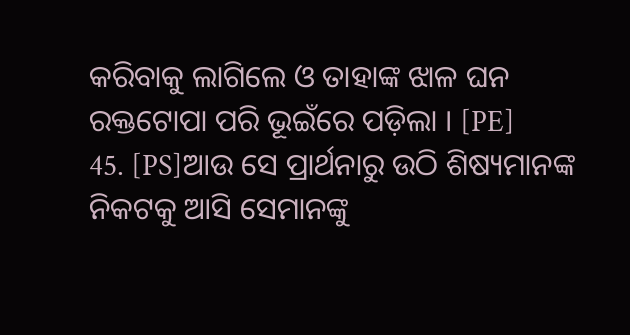କରିବାକୁ ଲାଗିଲେ ଓ ତାହାଙ୍କ ଝାଳ ଘନ ରକ୍ତଟୋପା ପରି ଭୂଇଁରେ ପଡ଼ିଲା । [PE]
45. [PS]ଆଉ ସେ ପ୍ରାର୍ଥନାରୁ ଉଠି ଶିଷ୍ୟମାନଙ୍କ ନିକଟକୁ ଆସି ସେମାନଙ୍କୁ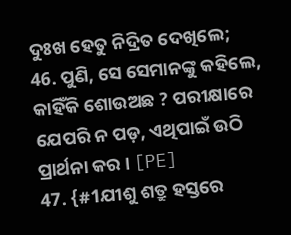ଦୁଃଖ ହେତୁ ନିଦ୍ରିତ ଦେଖିଲେ;
46. ପୁଣି, ସେ ସେମାନଙ୍କୁ କହିଲେ, କାହିଁକି ଶୋଉଅଛ ? ପରୀକ୍ଷାରେ ଯେପରି ନ ପଡ଼, ଏଥିପାଇଁ ଉଠି ପ୍ରାର୍ଥନା କର । [PE]
47. {#1ଯୀଶୁ ଶତ୍ରୁ ହସ୍ତରେ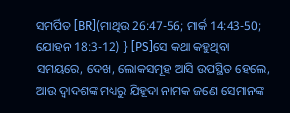ସମର୍ପିତ [BR](ମାଥିଉ 26:47-56; ମାର୍କ 14:43-50; ଯୋହନ 18:3-12) } [PS]ସେ କଥା କହୁଥିବା ସମୟରେ, ଦେଖ, ଲୋକସମୂହ ଆସି ଉପସ୍ଥିତ ହେଲେ, ଆଉ ଦ୍ୱାଦଶଙ୍କ ମଧ୍ୟରୁ ଯିହୂଦା ନାମକ ଜଣେ ସେମାନଙ୍କ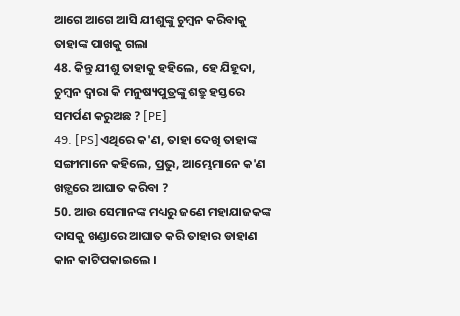ଆଗେ ଆଗେ ଆସି ଯୀଶୁଙ୍କୁ ଚୁମ୍ବନ କରିବାକୁ ତାହାଙ୍କ ପାଖକୁ ଗଲା
48. କିନ୍ତୁ ଯୀଶୁ ତାହାକୁ ହହିଲେ, ହେ ଯିହୂଦା, ଚୁମ୍ବନ ଦ୍ୱାରା କି ମନୁଷ୍ୟପୁତ୍ରଙ୍କୁ ଶତ୍ରୁ ହସ୍ତରେ ସମର୍ପଣ କରୁଅଛ ? [PE]
49. [PS]ଏଥିରେ କ'ଣ, ତାହା ଦେଖି ତାହାଙ୍କ ସଙ୍ଗୀମାନେ କହିଲେ, ପ୍ରଭୁ, ଆମ୍ଭେମାନେ କ'ଣ ଖଡ଼୍ଗରେ ଆଘାତ କରିବା ?
50. ଆଉ ସେମାନଙ୍କ ମଧ୍ୟରୁ ଜଣେ ମହାଯାଜକଙ୍କ ଦାସକୁ ଖଣ୍ଡାରେ ଆଘାତ କରି ତାହାର ଡାହାଣ କାନ କାଟିପକାଇଲେ ।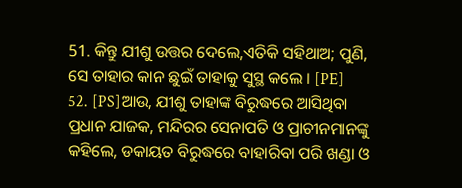51. କିନ୍ତୁ ଯୀଶୁ ଉତ୍ତର ଦେଲେ,ଏତିକି ସହିଥାଅ; ପୁଣି, ସେ ତାହାର କାନ ଛୁଇଁ ତାହାକୁ ସୁସ୍ଥ କଲେ । [PE]
52. [PS]ଆଉ, ଯୀଶୁ ତାହାଙ୍କ ବିରୁଦ୍ଧରେ ଆସିଥିବା ପ୍ରଧାନ ଯାଜକ, ମନ୍ଦିରର ସେନାପତି ଓ ପ୍ରାଚୀନମାନଙ୍କୁ କହିଲେ, ଡକାୟତ ବିରୁଦ୍ଧରେ ବାହାରିବା ପରି ଖଣ୍ଡା ଓ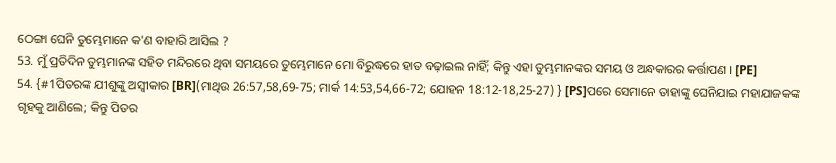ଠେଙ୍ଗା ଘେନି ତୁମ୍ଭେମାନେ କ'ଣ ବାହାରି ଆସିଲ ?
53. ମୁଁ ପ୍ରତିଦିନ ତୁମ୍ଭମାନଙ୍କ ସହିତ ମନ୍ଦିରରେ ଥିବା ସମୟରେ ତୁମ୍ଭେମାନେ ମୋ ବିରୁଦ୍ଧରେ ହାତ ବଢ଼ାଇଲ ନାହିଁ; କିନ୍ତୁ ଏହା ତୁମ୍ଭମାନଙ୍କର ସମୟ ଓ ଅନ୍ଧକାରର କର୍ତ୍ତାପଣ । [PE]
54. {#1ପିତରଙ୍କ ଯୀଶୁଙ୍କୁ ଅସ୍ୱୀକାର [BR](ମାଥିଉ 26:57,58,69-75; ମାର୍କ 14:53,54,66-72; ଯୋହନ 18:12-18,25-27) } [PS]ପରେ ସେମାନେ ତାହାଙ୍କୁ ଘେନିଯାଇ ମହାଯାଜକଙ୍କ ଗୃହକୁ ଆଣିଲେ; କିନ୍ତୁ ପିତର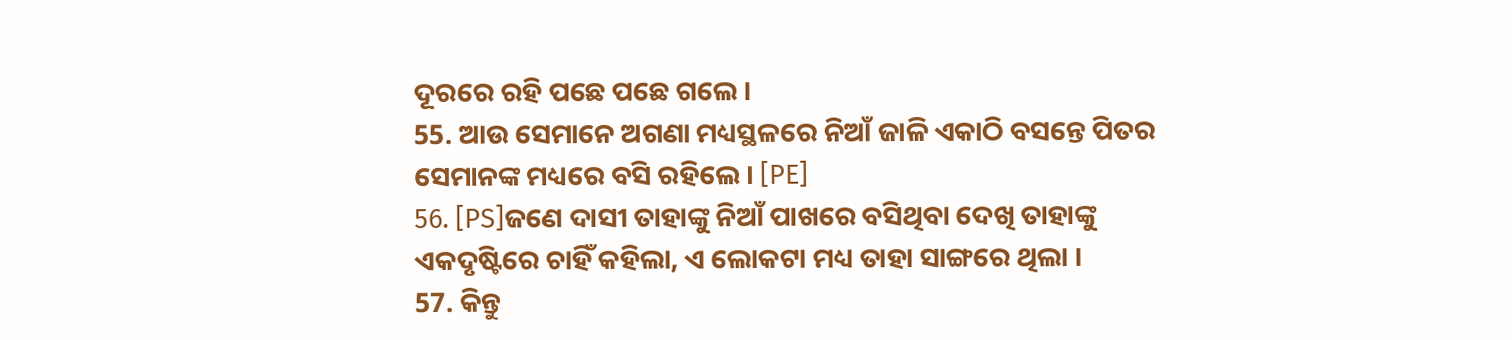ଦୂରରେ ରହି ପଛେ ପଛେ ଗଲେ ।
55. ଆଉ ସେମାନେ ଅଗଣା ମଧ୍ୟସ୍ଥଳରେ ନିଆଁ ଜାଳି ଏକାଠି ବସନ୍ତେ ପିତର ସେମାନଙ୍କ ମଧ୍ୟରେ ବସି ରହିଲେ । [PE]
56. [PS]ଜଣେ ଦାସୀ ତାହାଙ୍କୁ ନିଆଁ ପାଖରେ ବସିଥିବା ଦେଖି ତାହାଙ୍କୁ ଏକଦୃଷ୍ଟିରେ ଚାହିଁ କହିଲା, ଏ ଲୋକଟା ମଧ୍ୟ ତାହା ସାଙ୍ଗରେ ଥିଲା ।
57. କିନ୍ତୁ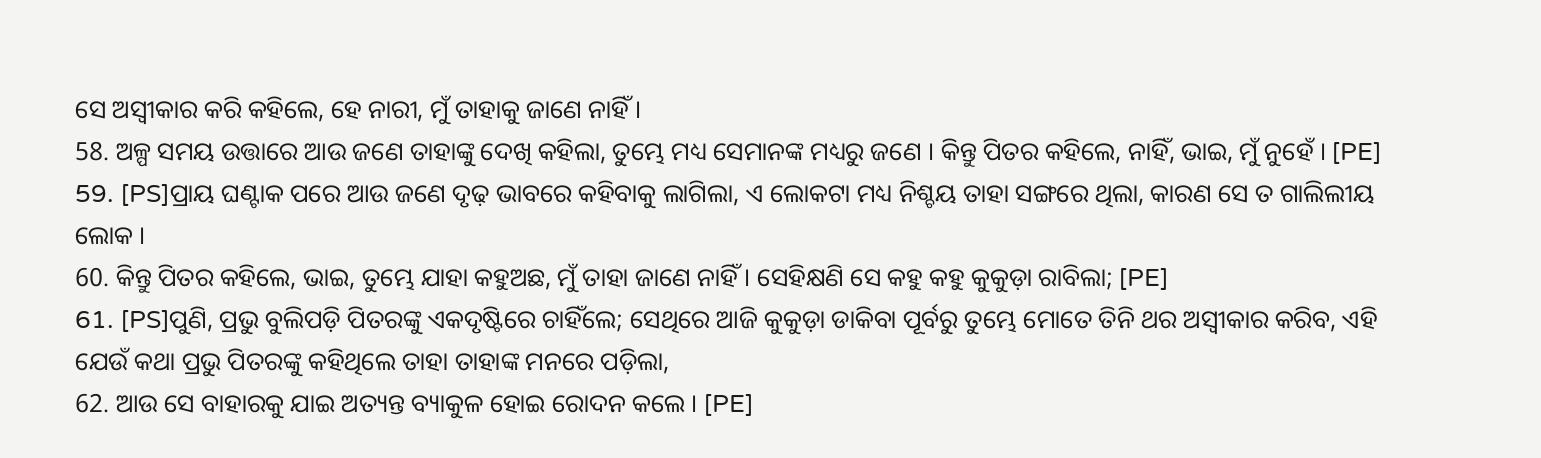ସେ ଅସ୍ୱୀକାର କରି କହିଲେ, ହେ ନାରୀ, ମୁଁ ତାହାକୁ ଜାଣେ ନାହିଁ ।
58. ଅଳ୍ପ ସମୟ ଉତ୍ତାରେ ଆଉ ଜଣେ ତାହାଙ୍କୁ ଦେଖି କହିଲା, ତୁମ୍ଭେ ମଧ୍ୟ ସେମାନଙ୍କ ମଧ୍ୟରୁ ଜଣେ । କିନ୍ତୁ ପିତର କହିଲେ, ନାହିଁ, ଭାଇ, ମୁଁ ନୁହେଁ । [PE]
59. [PS]ପ୍ରାୟ ଘଣ୍ଟାକ ପରେ ଆଉ ଜଣେ ଦୃଢ଼ ଭାବରେ କହିବାକୁ ଲାଗିଲା, ଏ ଲୋକଟା ମଧ୍ୟ ନିଶ୍ଚୟ ତାହା ସଙ୍ଗରେ ଥିଲା, କାରଣ ସେ ତ ଗାଲିଲୀୟ ଲୋକ ।
60. କିନ୍ତୁ ପିତର କହିଲେ, ଭାଇ, ତୁମ୍ଭେ ଯାହା କହୁଅଛ, ମୁଁ ତାହା ଜାଣେ ନାହିଁ । ସେହିକ୍ଷଣି ସେ କହୁ କହୁ କୁକୁଡ଼ା ରାବିଲା; [PE]
61. [PS]ପୁଣି, ପ୍ରଭୁ ବୁଲିପଡ଼ି ପିତରଙ୍କୁ ଏକଦୃଷ୍ଟିରେ ଚାହିଁଲେ; ସେଥିରେ ଆଜି କୁକୁଡ଼ା ଡାକିବା ପୂର୍ବରୁ ତୁମ୍ଭେ ମୋତେ ତିନି ଥର ଅସ୍ୱୀକାର କରିବ, ଏହି ଯେଉଁ କଥା ପ୍ରଭୁ ପିତରଙ୍କୁ କହିଥିଲେ ତାହା ତାହାଙ୍କ ମନରେ ପଡ଼ିଲା,
62. ଆଉ ସେ ବାହାରକୁ ଯାଇ ଅତ୍ୟନ୍ତ ବ୍ୟାକୁଳ ହୋଇ ରୋଦନ କଲେ । [PE]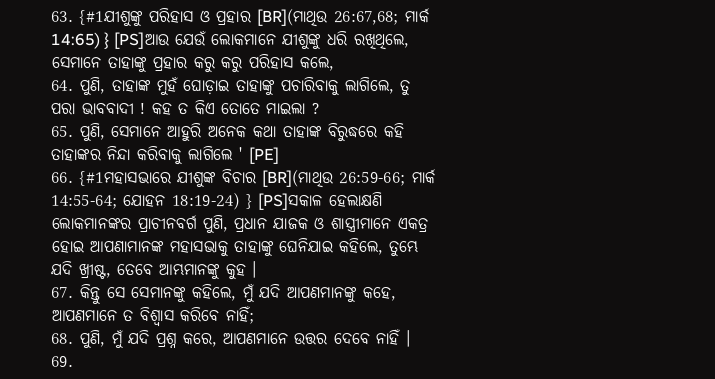63. {#1ଯୀଶୁଙ୍କୁ ପରିହାସ ଓ ପ୍ରହାର [BR](ମାଥିଉ 26:67,68; ମାର୍କ 14:65) } [PS]ଆଉ ଯେଉଁ ଲୋକମାନେ ଯୀଶୁଙ୍କୁ ଧରି ରଖିଥିଲେ, ସେମାନେ ତାହାଙ୍କୁ ପ୍ରହାର କରୁ କରୁ ପରିହାସ କଲେ,
64. ପୁଣି, ତାହାଙ୍କ ମୁହଁ ଘୋଡ଼ାଇ ତାହାଙ୍କୁ ପଚାରିବାକୁ ଲାଗିଲେ, ତୁ ପରା ଭାବବାଦୀ ! କହ ତ କିଏ ତୋତେ ମାଇଲା ?
65. ପୁଣି, ସେମାନେ ଆହୁରି ଅନେକ କଥା ତାହାଙ୍କ ବିରୁଦ୍ଧରେ କହି ତାହାଙ୍କର ନିନ୍ଦା କରିବାକୁ ଲାଗିଲେ ' [PE]
66. {#1ମହାସଭାରେ ଯୀଶୁଙ୍କ ବିଚାର [BR](ମାଥିଉ 26:59-66; ମାର୍କ 14:55-64; ଯୋହନ 18:19-24) } [PS]ସକାଳ ହେଲାକ୍ଷଣି ଲୋକମାନଙ୍କର ପ୍ରାଚୀନବର୍ଗ ପୁଣି, ପ୍ରଧାନ ଯାଜକ ଓ ଶାସ୍ତ୍ରୀମାନେ ଏକତ୍ର ହୋଇ ଆପଣାମାନଙ୍କ ମହାସଭାକୁ ତାହାଙ୍କୁ ଘେନିଯାଇ କହିଲେ, ତୁମ୍ଭେ ଯଦି ଖ୍ରୀଷ୍ଟ, ତେବେ ଆମ୍ଭମାନଙ୍କୁ କୁହ ।
67. କିନ୍ତୁ ସେ ସେମାନଙ୍କୁ କହିଲେ, ମୁଁ ଯଦି ଆପଣମାନଙ୍କୁ କହେ, ଆପଣମାନେ ତ ବିଶ୍ୱାସ କରିବେ ନାହିଁ;
68. ପୁଣି, ମୁଁ ଯଦି ପ୍ରଶ୍ନ କରେ, ଆପଣମାନେ ଉତ୍ତର ଦେବେ ନାହିଁ ।
69.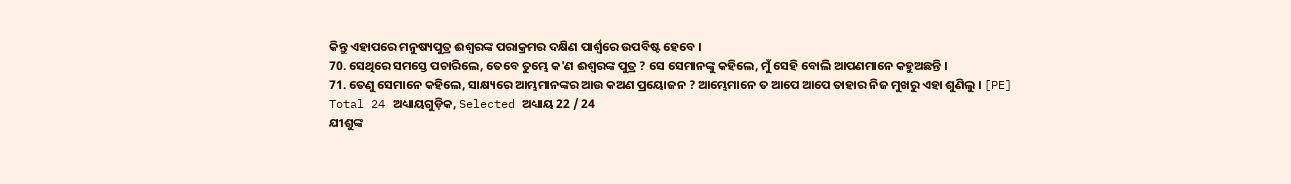କିନ୍ତୁ ଏହାପରେ ମନୁଷ୍ୟପୁତ୍ର ଈଶ୍ୱରଙ୍କ ପରାକ୍ରମର ଦକ୍ଷିଣ ପାର୍ଶ୍ୱରେ ଉପବିଷ୍ଟ ହେବେ ।
70. ସେଥିରେ ସମସ୍ତେ ପଚାରିଲେ, ତେବେ ତୁମ୍ଭେ କ'ଣ ଈଶ୍ୱରଙ୍କ ପୁତ୍ର ? ସେ ସେମାନଙ୍କୁ କହିଲେ, ମୁଁ ସେହି ବୋଲି ଆପଣମାନେ କହୁଅଛନ୍ତି ।
71. ତେଣୁ ସେମାନେ କହିଲେ, ସାକ୍ଷ୍ୟରେ ଆମ୍ଭମାନଙ୍କର ଆଉ କଅଣ ପ୍ରୟୋଜନ ? ଆମ୍ଭେମାନେ ତ ଆପେ ଆପେ ତାହାର ନିଜ ମୁଖରୁ ଏହା ଶୁଣିଲୁ । [PE]
Total 24 ଅଧ୍ୟାୟଗୁଡ଼ିକ, Selected ଅଧ୍ୟାୟ 22 / 24
ଯୀଶୁଙ୍କ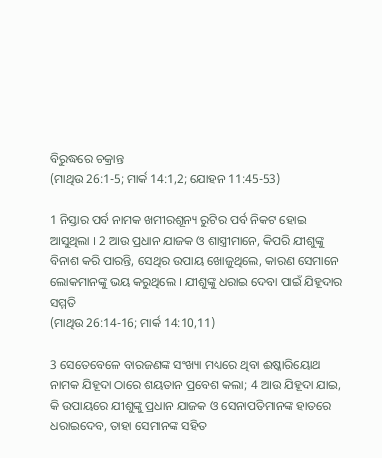ବିରୁଦ୍ଧରେ ଚକ୍ରାନ୍ତ
(ମାଥିଉ 26:1-5; ମାର୍କ 14:1,2; ଯୋହନ 11:45-53)

1 ନିସ୍ତାର ପର୍ବ ନାମକ ଖମୀରଶୂନ୍ୟ ରୁଟିର ପର୍ବ ନିକଟ ହୋଇ ଆସୁଥିଲା । 2 ଆଉ ପ୍ରଧାନ ଯାଜକ ଓ ଶାସ୍ତ୍ରୀମାନେ, କିପରି ଯୀଶୁଙ୍କୁ ବିନାଶ କରି ପାରନ୍ତି, ସେଥିର ଉପାୟ ଖୋଜୁଥିଲେ, କାରଣ ସେମାନେ ଲୋକମାନଙ୍କୁ ଭୟ କରୁଥିଲେ । ଯୀଶୁଙ୍କୁ ଧରାଇ ଦେବା ପାଇଁ ଯିହୂଦାର ସମ୍ମତି
(ମାଥିଉ 26:14-16; ମାର୍କ 14:10,11)

3 ସେତେବେଳେ ବାରଜଣଙ୍କ ସଂଖ୍ୟା ମଧ୍ୟରେ ଥିବା ଈଷ୍କାରିୟୋଥ ନାମକ ଯିହୂଦା ଠାରେ ଶୟତାନ ପ୍ରବେଶ କଲା; 4 ଆଉ ଯିହୂଦା ଯାଇ, କି ଉପାୟରେ ଯୀଶୁଙ୍କୁ ପ୍ରଧାନ ଯାଜକ ଓ ସେନାପତିମାନଙ୍କ ହାତରେ ଧରାଇଦେବ, ତାହା ସେମାନଙ୍କ ସହିତ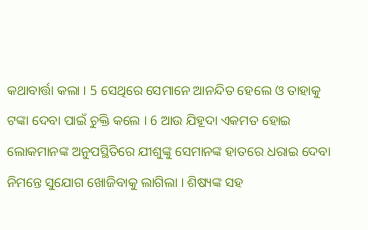କଥାବାର୍ତ୍ତା କଲା । 5 ସେଥିରେ ସେମାନେ ଆନନ୍ଦିତ ହେଲେ ଓ ତାହାକୁ ଟଙ୍କା ଦେବା ପାଇଁ ଚୁକ୍ତି କଲେ । 6 ଆଉ ଯିହୂଦା ଏକମତ ହୋଇ ଲୋକମାନଙ୍କ ଅନୁପସ୍ଥିତିରେ ଯୀଶୁଙ୍କୁ ସେମାନଙ୍କ ହାତରେ ଧରାଇ ଦେବା ନିମନ୍ତେ ସୁଯୋଗ ଖୋଜିବାକୁ ଲାଗିଲା । ଶିଷ୍ୟଙ୍କ ସହ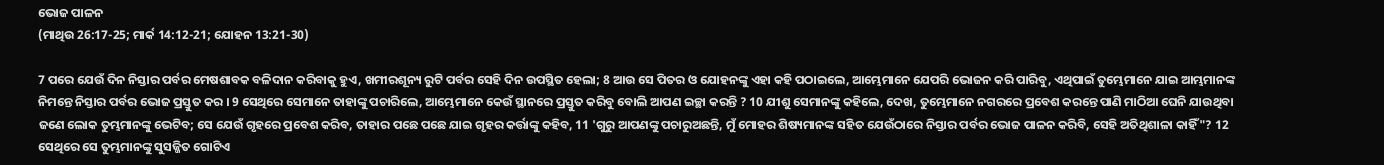ଭୋଜ ପାଳନ
(ମାଥିଉ 26:17-25; ମାର୍କ 14:12-21; ଯୋହନ 13:21-30)

7 ପରେ ଯେଉଁ ଦିନ ନିସ୍ତାର ପର୍ବର ମେଷଶାବକ ବଳିଦାନ କରିବାକୁ ହୁଏ, ଖମୀରଶୂନ୍ୟ ରୁଟି ପର୍ବର ସେହି ଦିନ ଉପସ୍ଥିତ ହେଲା; 8 ଆଉ ସେ ପିତର ଓ ଯୋହନଙ୍କୁ ଏହା କହି ପଠାଇଲେ, ଆମ୍ଭେମାନେ ଯେପରି ଭୋଜନ କରି ପାରିବୁ, ଏଥିପାଇଁ ତୁମ୍ଭେମାନେ ଯାଇ ଆମ୍ଭମାନଙ୍କ ନିମନ୍ତେ ନିସ୍ତାର ପର୍ବର ଭୋଜ ପ୍ରସ୍ତୁତ କର । 9 ସେଥିରେ ସେମାନେ ତାହାଙ୍କୁ ପଚାରିଲେ, ଆମ୍ଭେମାନେ କେଉଁ ସ୍ଥାନରେ ପ୍ରସ୍ତୁତ କରିବୁ ବୋଲି ଆପଣ ଇଚ୍ଛା କରନ୍ତି ? 10 ଯୀଶୁ ସେମାନଙ୍କୁ କହିଲେ, ଦେଖ, ତୁମ୍ଭେମାନେ ନଗରରେ ପ୍ରବେଶ କରନ୍ତେ ପାଣି ମାଠିଆ ଘେନି ଯାଉଥିବା ଜଣେ ଲୋକ ତୁମ୍ଭମାନଙ୍କୁ ଭେଟିବ; ସେ ଯେଉଁ ଗୃହରେ ପ୍ରବେଶ କରିବ, ତାହାର ପଛେ ପଛେ ଯାଇ ଗୃହର କର୍ତ୍ତାଙ୍କୁ କହିବ, 11 'ଗୁରୁ ଆପଣଙ୍କୁ ପଚାରୁଅଛନ୍ତି, ମୁଁ ମୋହର ଶିଷ୍ୟମାନଙ୍କ ସହିତ ଯେଉଁଠାରେ ନିସ୍ତାର ପର୍ବର ଭୋଜ ପାଳନ କରିବି, ସେହି ଅତିଥିଶାଳା କାହିଁ"? 12 ସେଥିରେ ସେ ତୁମ୍ଭମାନଙ୍କୁ ସୁସଜ୍ଜିତ ଗୋଟିଏ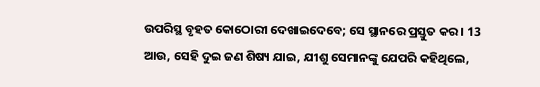ଉପରିସ୍ଥ ବୃହତ କୋଠୋରୀ ଦେଖାଇଦେବେ; ସେ ସ୍ଥାନରେ ପ୍ରସ୍ତୁତ କର । 13 ଆଉ, ସେହି ଦୁଇ ଜଣ ଶିଷ୍ୟ ଯାଇ, ଯୀଶୁ ସେମାନଙ୍କୁ ଯେପରି କହିଥିଲେ,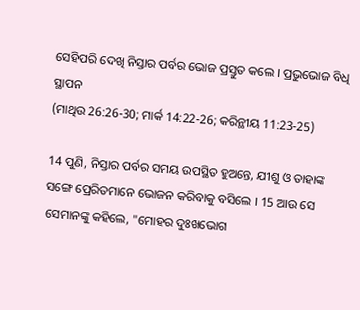ସେହିପରି ଦେଖି ନିସ୍ତାର ପର୍ବର ଭୋଜ ପ୍ରସ୍ତୁତ କଲେ । ପ୍ରଭୁଭୋଜ ବିଧି ସ୍ଥାପନ
(ମାଥିଉ 26:26-30; ମାର୍କ 14:22-26; କରିନ୍ଥୀୟ 11:23-25)

14 ପୁଣି, ନିସ୍ତାର ପର୍ବର ସମୟ ଉପସ୍ଥିତ ହୁଅନ୍ତେ, ଯୀଶୁ ଓ ତାହାଙ୍କ ସଙ୍ଗେ ପ୍ରେରିତମାନେ ଭୋଜନ କରିବାକୁ ବସିଲେ । 15 ଆଉ ସେ ସେମାନଙ୍କୁ କହିଲେ, "ମୋହର ଦୁଃଖଭୋଗ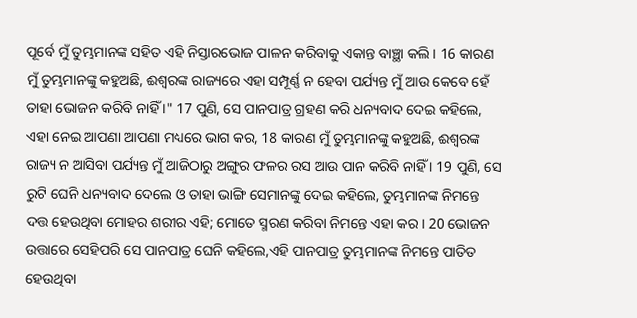ପୂର୍ବେ ମୁଁ ତୁମ୍ଭମାନଙ୍କ ସହିତ ଏହି ନିସ୍ତାରଭୋଜ ପାଳନ କରିବାକୁ ଏକାନ୍ତ ବାଞ୍ଛା କଲି । 16 କାରଣ ମୁଁ ତୁମ୍ଭମାନଙ୍କୁ କହୁଅଛି, ଈଶ୍ୱରଙ୍କ ରାଜ୍ୟରେ ଏହା ସମ୍ପୂର୍ଣ୍ଣ ନ ହେବା ପର୍ଯ୍ୟନ୍ତ ମୁଁ ଆଉ କେବେ ହେଁ ତାହା ଭୋଜନ କରିବି ନାହିଁ ।" 17 ପୁଣି, ସେ ପାନପାତ୍ର ଗ୍ରହଣ କରି ଧନ୍ୟବାଦ ଦେଇ କହିଲେ, ଏହା ନେଇ ଆପଣା ଆପଣା ମଧ୍ୟରେ ଭାଗ କର, 18 କାରଣ ମୁଁ ତୁମ୍ଭମାନଙ୍କୁ କହୁଅଛି, ଈଶ୍ୱରଙ୍କ ରାଜ୍ୟ ନ ଆସିବା ପର୍ଯ୍ୟନ୍ତ ମୁଁ ଆଜିଠାରୁ ଅଙ୍ଗୁର ଫଳର ରସ ଆଉ ପାନ କରିବି ନାହିଁ । 19 ପୁଣି, ସେ ରୁଟି ଘେନି ଧନ୍ୟବାଦ ଦେଲେ ଓ ତାହା ଭାଙ୍ଗି ସେମାନଙ୍କୁ ଦେଇ କହିଲେ, ତୁମ୍ଭମାନଙ୍କ ନିମନ୍ତେ ଦତ୍ତ ହେଉଥିବା ମୋହର ଶରୀର ଏହି; ମୋତେ ସ୍ମରଣ କରିବା ନିମନ୍ତେ ଏହା କର । 20 ଭୋଜନ ଉତ୍ତାରେ ସେହିପରି ସେ ପାନପାତ୍ର ଘେନି କହିଲେ,ଏହି ପାନପାତ୍ର ତୁମ୍ଭମାନଙ୍କ ନିମନ୍ତେ ପାତିତ ହେଉଥିବା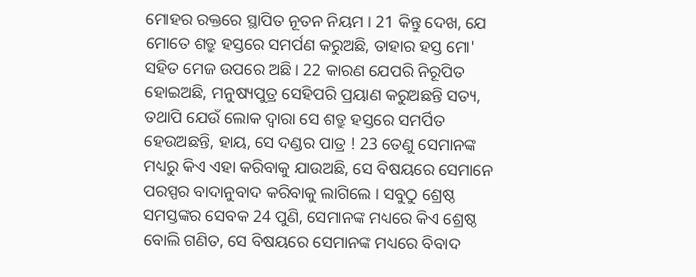ମୋହର ରକ୍ତରେ ସ୍ଥାପିତ ନୂତନ ନିୟମ । 21 କିନ୍ତୁ ଦେଖ, ଯେ ମୋତେ ଶତ୍ରୁ ହସ୍ତରେ ସମର୍ପଣ କରୁଅଛି, ତାହାର ହସ୍ତ ମୋ' ସହିତ ମେଜ ଉପରେ ଅଛି । 22 କାରଣ ଯେପରି ନିରୂପିତ ହୋଇଅଛି, ମନୁଷ୍ୟପୁତ୍ର ସେହିପରି ପ୍ରୟାଣ କରୁଅଛନ୍ତି ସତ୍ୟ, ତଥାପି ଯେଉଁ ଲୋକ ଦ୍ୱାରା ସେ ଶତ୍ରୁ ହସ୍ତରେ ସମର୍ପିତ ହେଉଅଛନ୍ତି, ହାୟ, ସେ ଦଣ୍ଡର ପାତ୍ର ! 23 ତେଣୁ ସେମାନଙ୍କ ମଧ୍ୟରୁ କିଏ ଏହା କରିବାକୁ ଯାଉଅଛି, ସେ ବିଷୟରେ ସେମାନେ ପରସ୍ପର ବାଦାନୁବାଦ କରିବାକୁ ଲାଗିଲେ । ସବୁଠୁ ଶ୍ରେଷ୍ଠ ସମସ୍ତଙ୍କର ସେବକ 24 ପୁଣି, ସେମାନଙ୍କ ମଧ୍ୟରେ କିଏ ଶ୍ରେଷ୍ଠ ବୋଲି ଗଣିତ, ସେ ବିଷୟରେ ସେମାନଙ୍କ ମଧ୍ୟରେ ବିବାଦ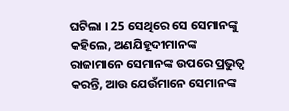ଘଟିଲା । 25 ସେଥିରେ ସେ ସେମାନଙ୍କୁ କହିଲେ, ଅଣଯିହୂଦୀମାନଙ୍କ ରାଜାମାନେ ସେମାନଙ୍କ ଉପରେ ପ୍ରଭୁତ୍ୱ କରନ୍ତି, ଆଉ ଯେଉଁମାନେ ସେମାନଙ୍କ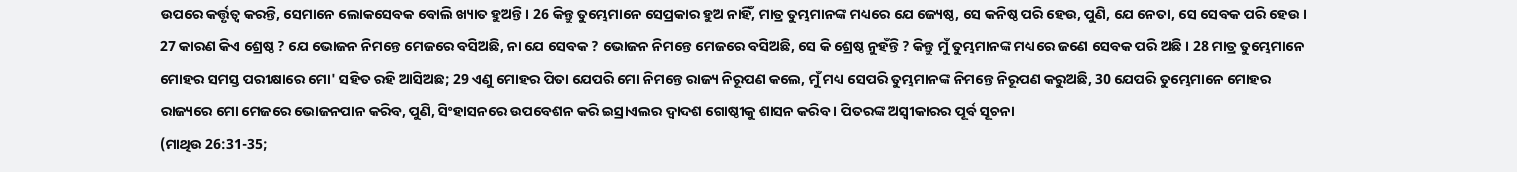ଉପରେ କର୍ତ୍ତୃତ୍ବ କରନ୍ତି, ସେମାନେ ଲୋକସେବକ ବୋଲି ଖ୍ୟାତ ହୁଅନ୍ତି । 26 କିନ୍ତୁ ତୁମ୍ଭେମାନେ ସେପ୍ରକାର ହୁଅ ନାହିଁ, ମାତ୍ର ତୁମ୍ଭମାନଙ୍କ ମଧ୍ୟରେ ଯେ ଜ୍ୟେଷ୍ଠ, ସେ କନିଷ୍ଠ ପରି ହେଉ, ପୁଣି, ଯେ ନେତା, ସେ ସେବକ ପରି ହେଉ । 27 କାରଣ କିଏ ଶ୍ରେଷ୍ଠ ? ଯେ ଭୋଜନ ନିମନ୍ତେ ମେଜରେ ବସିଅଛି, ନା ଯେ ସେବକ ? ଭୋଜନ ନିମନ୍ତେ ମେଜରେ ବସିଅଛି, ସେ କି ଶ୍ରେଷ୍ଠ ନୁହଁନ୍ତି ? କିନ୍ତୁ ମୁଁ ତୁମ୍ଭମାନଙ୍କ ମଧ୍ୟରେ ଜଣେ ସେବକ ପରି ଅଛି । 28 ମାତ୍ର ତୁମ୍ଭେମାନେ ମୋହର ସମସ୍ତ ପରୀକ୍ଷାରେ ମୋ' ସହିତ ରହି ଆସିଅଛ; 29 ଏଣୁ ମୋହର ପିତା ଯେପରି ମୋ ନିମନ୍ତେ ରାଜ୍ୟ ନିରୂପଣ କଲେ, ମୁଁ ମଧ୍ୟ ସେପରି ତୁମ୍ଭମାନଙ୍କ ନିମନ୍ତେ ନିରୂପଣ କରୁଅଛି, 30 ଯେପରି ତୁମ୍ଭେମାନେ ମୋହର ରାଜ୍ୟରେ ମୋ ମେଜରେ ଭୋଜନପାନ କରିବ, ପୁଣି, ସିଂହାସନରେ ଉପବେଶନ କରି ଇସ୍ରାଏଲର ଦ୍ୱାଦଶ ଗୋଷ୍ଠୀକୁ ଶାସନ କରିବ । ପିତରଙ୍କ ଅସ୍ୱୀକାରର ପୂର୍ବ ସୂଚନା
(ମାଥିଉ 26:31-35;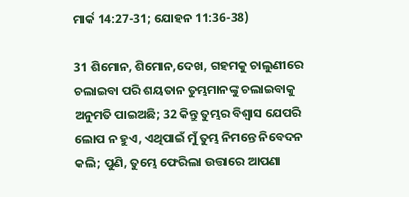ମାର୍କ 14:27-31; ଯୋହନ 11:36-38)

31 ଶିମୋନ, ଶିମୋନ,ଦେଖ, ଗହମକୁ ଚାଲୁଣୀରେ ଚଲାଇବା ପରି ଶୟତାନ ତୁମ୍ଭମାନଙ୍କୁ ଚଲାଇବାକୁ ଅନୁମତି ପାଇଅଛି; 32 କିନ୍ତୁ ତୁମ୍ଭର ବିଶ୍ୱାସ ଯେପରି ଲୋପ ନ ହୁଏ, ଏଥିପାଇଁ ମୁଁ ତୁମ୍ଭ ନିମନ୍ତେ ନିବେଦନ କଲି; ପୁଣି, ତୁମ୍ଭେ ଫେରିଲା ଉତ୍ତାରେ ଆପଣା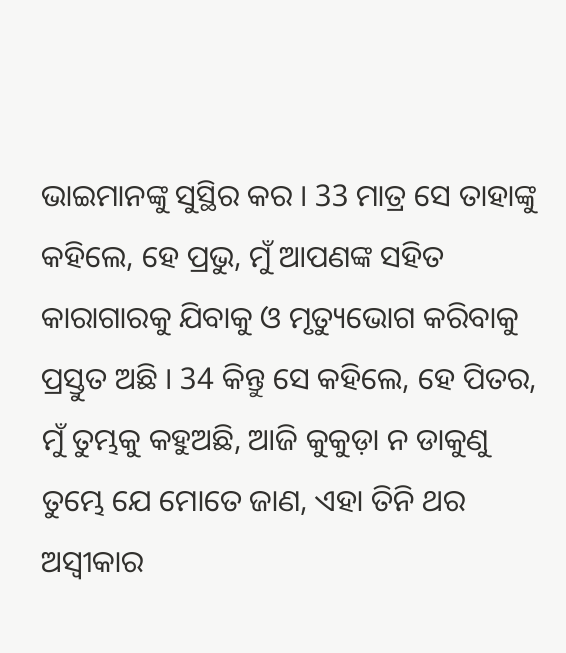ଭାଇମାନଙ୍କୁ ସୁସ୍ଥିର କର । 33 ମାତ୍ର ସେ ତାହାଙ୍କୁ କହିଲେ, ହେ ପ୍ରଭୁ, ମୁଁ ଆପଣଙ୍କ ସହିତ କାରାଗାରକୁ ଯିବାକୁ ଓ ମୃତ୍ୟୁଭୋଗ କରିବାକୁ ପ୍ରସ୍ତୁତ ଅଛି । 34 କିନ୍ତୁ ସେ କହିଲେ, ହେ ପିତର, ମୁଁ ତୁମ୍ଭକୁ କହୁଅଛି, ଆଜି କୁକୁଡ଼ା ନ ଡାକୁଣୁ ତୁମ୍ଭେ ଯେ ମୋତେ ଜାଣ, ଏହା ତିନି ଥର ଅସ୍ୱୀକାର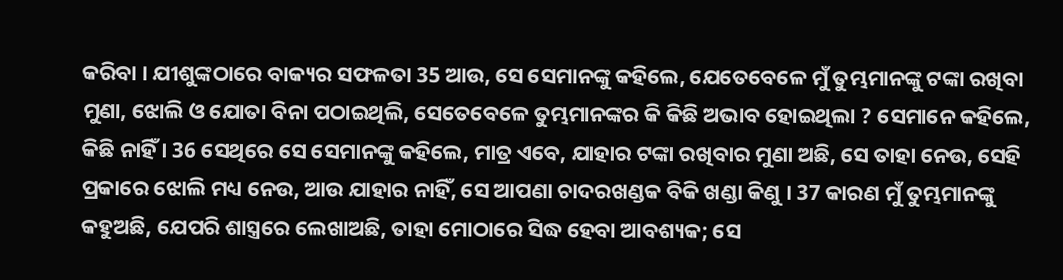କରିବା । ଯୀଶୁଙ୍କଠାରେ ବାକ୍ୟର ସଫଳତା 35 ଆଉ, ସେ ସେମାନଙ୍କୁ କହିଲେ, ଯେତେବେଳେ ମୁଁ ତୁମ୍ଭମାନଙ୍କୁ ଟଙ୍କା ରଖିବା ମୁଣା, ଝୋଲି ଓ ଯୋତା ବିନା ପଠାଇଥିଲି, ସେତେବେଳେ ତୁମ୍ଭମାନଙ୍କର କି କିଛି ଅଭାବ ହୋଇଥିଲା ? ସେମାନେ କହିଲେ, କିଛି ନାହିଁ । 36 ସେଥିରେ ସେ ସେମାନଙ୍କୁ କହିଲେ, ମାତ୍ର ଏବେ, ଯାହାର ଟଙ୍କା ରଖିବାର ମୁଣା ଅଛି, ସେ ତାହା ନେଉ, ସେହି ପ୍ରକାରେ ଝୋଲି ମଧ୍ୟ ନେଉ, ଆଉ ଯାହାର ନାହିଁ, ସେ ଆପଣା ଚାଦରଖଣ୍ଡକ ବିକି ଖଣ୍ଡା କିଣୁ । 37 କାରଣ ମୁଁ ତୁମ୍ଭମାନଙ୍କୁ କହୁଅଛି, ଯେପରି ଶାସ୍ତ୍ରରେ ଲେଖାଅଛି, ତାହା ମୋଠାରେ ସିଦ୍ଧ ହେବା ଆବଶ୍ୟକ; ସେ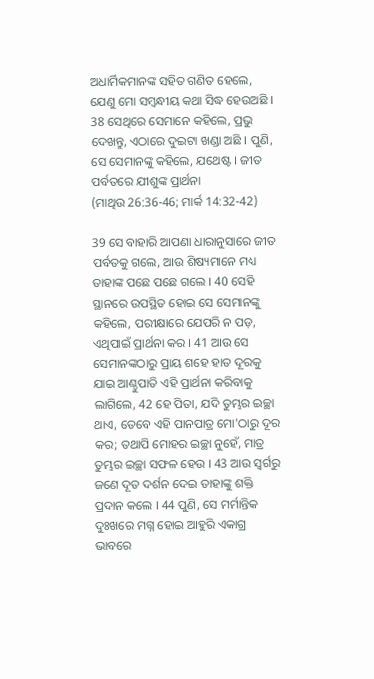ଅଧାର୍ମିକମାନଙ୍କ ସହିତ ଗଣିତ ହେଲେ, ଯେଣୁ ମୋ ସମ୍ବନ୍ଧୀୟ କଥା ସିଦ୍ଧ ହେଉଅଛି । 38 ସେଥିରେ ସେମାନେ କହିଲେ, ପ୍ରଭୁ ଦେଖନ୍ତୁ, ଏଠାରେ ଦୁଇଟା ଖଣ୍ଡା ଅଛି । ପୁଣି, ସେ ସେମାନଙ୍କୁ କହିଲେ, ଯଥେଷ୍ଟ । ଜୀତ ପର୍ବତରେ ଯୀଶୁଙ୍କ ପ୍ରାର୍ଥନା
(ମାଥିଉ 26:36-46; ମାର୍କ 14:32-42)

39 ସେ ବାହାରି ଆପଣା ଧାରାନୁସାରେ ଜୀତ ପର୍ବତକୁ ଗଲେ, ଆଉ ଶିଷ୍ୟମାନେ ମଧ୍ୟ ତାହାଙ୍କ ପଛେ ପଛେ ଗଲେ । 40 ସେହି ସ୍ଥାନରେ ଉପସ୍ଥିତ ହୋଇ ସେ ସେମାନଙ୍କୁ କହିଲେ, ପରୀକ୍ଷାରେ ଯେପରି ନ ପଡ଼, ଏଥିପାଇଁ ପ୍ରାର୍ଥନା କର । 41 ଆଉ ସେ ସେମାନଙ୍କଠାରୁ ପ୍ରାୟ ଶହେ ହାତ ଦୂରକୁ ଯାଇ ଆଣ୍ଠୁପାତି ଏହି ପ୍ରାର୍ଥନା କରିବାକୁ ଲାଗିଲେ, 42 ହେ ପିତା, ଯଦି ତୁମ୍ଭର ଇଚ୍ଛା ଥାଏ, ତେବେ ଏହି ପାନପାତ୍ର ମୋ'ଠାରୁ ଦୂର କର; ତଥାପି ମୋହର ଇଚ୍ଛା ନୁହେଁ, ମାତ୍ର ତୁମ୍ଭର ଇଚ୍ଛା ସଫଳ ହେଉ । 43 ଆଉ ସ୍ୱର୍ଗରୁ ଜଣେ ଦୂତ ଦର୍ଶନ ଦେଇ ତାହାଙ୍କୁ ଶକ୍ତି ପ୍ରଦାନ କଲେ । 44 ପୁଣି, ସେ ମର୍ମାନ୍ତିକ ଦୁଃଖରେ ମଗ୍ନ ହୋଇ ଆହୁରି ଏକାଗ୍ର ଭାବରେ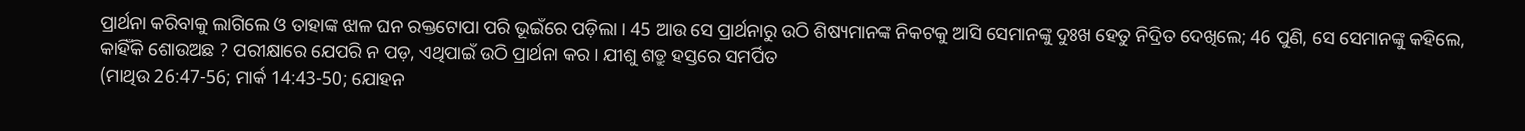ପ୍ରାର୍ଥନା କରିବାକୁ ଲାଗିଲେ ଓ ତାହାଙ୍କ ଝାଳ ଘନ ରକ୍ତଟୋପା ପରି ଭୂଇଁରେ ପଡ଼ିଲା । 45 ଆଉ ସେ ପ୍ରାର୍ଥନାରୁ ଉଠି ଶିଷ୍ୟମାନଙ୍କ ନିକଟକୁ ଆସି ସେମାନଙ୍କୁ ଦୁଃଖ ହେତୁ ନିଦ୍ରିତ ଦେଖିଲେ; 46 ପୁଣି, ସେ ସେମାନଙ୍କୁ କହିଲେ, କାହିଁକି ଶୋଉଅଛ ? ପରୀକ୍ଷାରେ ଯେପରି ନ ପଡ଼, ଏଥିପାଇଁ ଉଠି ପ୍ରାର୍ଥନା କର । ଯୀଶୁ ଶତ୍ରୁ ହସ୍ତରେ ସମର୍ପିତ
(ମାଥିଉ 26:47-56; ମାର୍କ 14:43-50; ଯୋହନ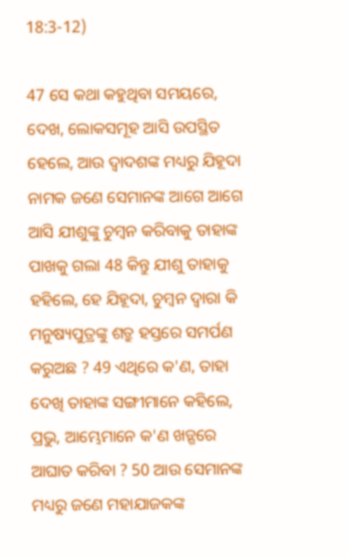18:3-12)

47 ସେ କଥା କହୁଥିବା ସମୟରେ, ଦେଖ, ଲୋକସମୂହ ଆସି ଉପସ୍ଥିତ ହେଲେ, ଆଉ ଦ୍ୱାଦଶଙ୍କ ମଧ୍ୟରୁ ଯିହୂଦା ନାମକ ଜଣେ ସେମାନଙ୍କ ଆଗେ ଆଗେ ଆସି ଯୀଶୁଙ୍କୁ ଚୁମ୍ବନ କରିବାକୁ ତାହାଙ୍କ ପାଖକୁ ଗଲା 48 କିନ୍ତୁ ଯୀଶୁ ତାହାକୁ ହହିଲେ, ହେ ଯିହୂଦା, ଚୁମ୍ବନ ଦ୍ୱାରା କି ମନୁଷ୍ୟପୁତ୍ରଙ୍କୁ ଶତ୍ରୁ ହସ୍ତରେ ସମର୍ପଣ କରୁଅଛ ? 49 ଏଥିରେ କ'ଣ, ତାହା ଦେଖି ତାହାଙ୍କ ସଙ୍ଗୀମାନେ କହିଲେ, ପ୍ରଭୁ, ଆମ୍ଭେମାନେ କ'ଣ ଖଡ଼୍ଗରେ ଆଘାତ କରିବା ? 50 ଆଉ ସେମାନଙ୍କ ମଧ୍ୟରୁ ଜଣେ ମହାଯାଜକଙ୍କ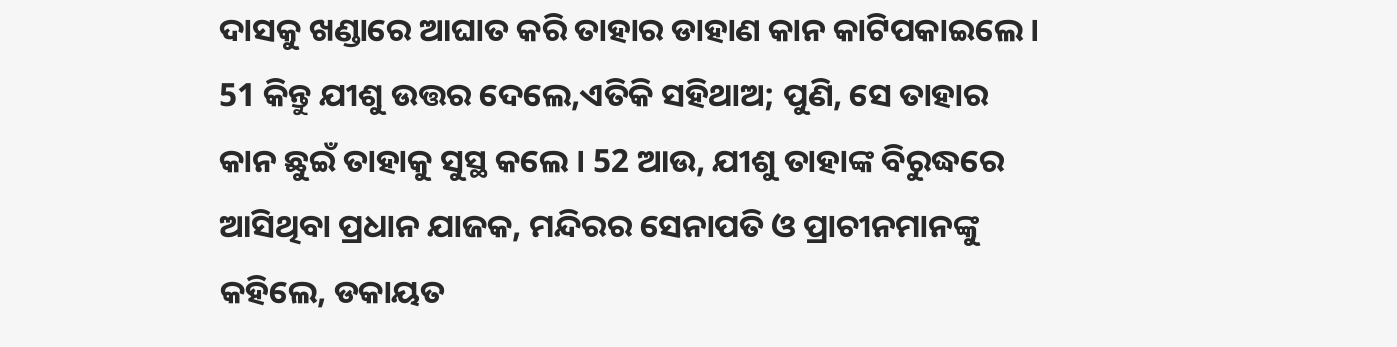ଦାସକୁ ଖଣ୍ଡାରେ ଆଘାତ କରି ତାହାର ଡାହାଣ କାନ କାଟିପକାଇଲେ । 51 କିନ୍ତୁ ଯୀଶୁ ଉତ୍ତର ଦେଲେ,ଏତିକି ସହିଥାଅ; ପୁଣି, ସେ ତାହାର କାନ ଛୁଇଁ ତାହାକୁ ସୁସ୍ଥ କଲେ । 52 ଆଉ, ଯୀଶୁ ତାହାଙ୍କ ବିରୁଦ୍ଧରେ ଆସିଥିବା ପ୍ରଧାନ ଯାଜକ, ମନ୍ଦିରର ସେନାପତି ଓ ପ୍ରାଚୀନମାନଙ୍କୁ କହିଲେ, ଡକାୟତ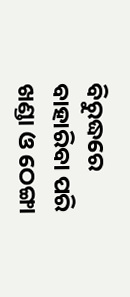ବିରୁଦ୍ଧରେ ବାହାରିବା ପରି ଖଣ୍ଡା ଓ ଠେଙ୍ଗା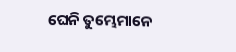ଘେନି ତୁମ୍ଭେମାନେ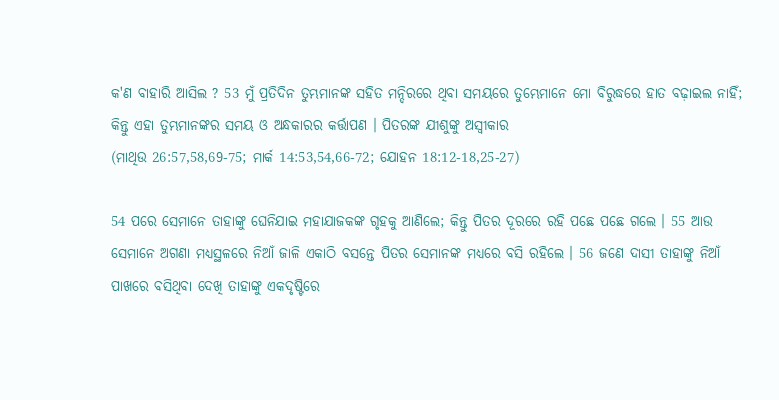କ'ଣ ବାହାରି ଆସିଲ ? 53 ମୁଁ ପ୍ରତିଦିନ ତୁମ୍ଭମାନଙ୍କ ସହିତ ମନ୍ଦିରରେ ଥିବା ସମୟରେ ତୁମ୍ଭେମାନେ ମୋ ବିରୁଦ୍ଧରେ ହାତ ବଢ଼ାଇଲ ନାହିଁ; କିନ୍ତୁ ଏହା ତୁମ୍ଭମାନଙ୍କର ସମୟ ଓ ଅନ୍ଧକାରର କର୍ତ୍ତାପଣ । ପିତରଙ୍କ ଯୀଶୁଙ୍କୁ ଅସ୍ୱୀକାର
(ମାଥିଉ 26:57,58,69-75; ମାର୍କ 14:53,54,66-72; ଯୋହନ 18:12-18,25-27)

54 ପରେ ସେମାନେ ତାହାଙ୍କୁ ଘେନିଯାଇ ମହାଯାଜକଙ୍କ ଗୃହକୁ ଆଣିଲେ; କିନ୍ତୁ ପିତର ଦୂରରେ ରହି ପଛେ ପଛେ ଗଲେ । 55 ଆଉ ସେମାନେ ଅଗଣା ମଧ୍ୟସ୍ଥଳରେ ନିଆଁ ଜାଳି ଏକାଠି ବସନ୍ତେ ପିତର ସେମାନଙ୍କ ମଧ୍ୟରେ ବସି ରହିଲେ । 56 ଜଣେ ଦାସୀ ତାହାଙ୍କୁ ନିଆଁ ପାଖରେ ବସିଥିବା ଦେଖି ତାହାଙ୍କୁ ଏକଦୃଷ୍ଟିରେ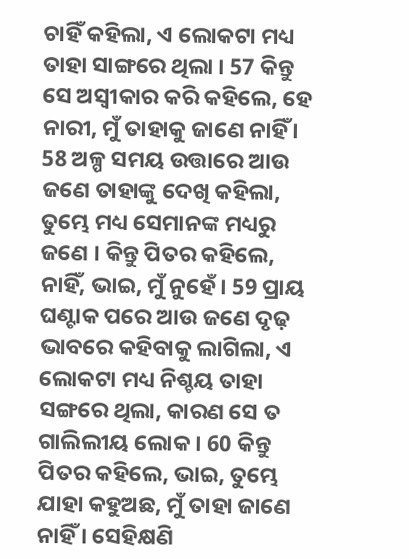ଚାହିଁ କହିଲା, ଏ ଲୋକଟା ମଧ୍ୟ ତାହା ସାଙ୍ଗରେ ଥିଲା । 57 କିନ୍ତୁ ସେ ଅସ୍ୱୀକାର କରି କହିଲେ, ହେ ନାରୀ, ମୁଁ ତାହାକୁ ଜାଣେ ନାହିଁ । 58 ଅଳ୍ପ ସମୟ ଉତ୍ତାରେ ଆଉ ଜଣେ ତାହାଙ୍କୁ ଦେଖି କହିଲା, ତୁମ୍ଭେ ମଧ୍ୟ ସେମାନଙ୍କ ମଧ୍ୟରୁ ଜଣେ । କିନ୍ତୁ ପିତର କହିଲେ, ନାହିଁ, ଭାଇ, ମୁଁ ନୁହେଁ । 59 ପ୍ରାୟ ଘଣ୍ଟାକ ପରେ ଆଉ ଜଣେ ଦୃଢ଼ ଭାବରେ କହିବାକୁ ଲାଗିଲା, ଏ ଲୋକଟା ମଧ୍ୟ ନିଶ୍ଚୟ ତାହା ସଙ୍ଗରେ ଥିଲା, କାରଣ ସେ ତ ଗାଲିଲୀୟ ଲୋକ । 60 କିନ୍ତୁ ପିତର କହିଲେ, ଭାଇ, ତୁମ୍ଭେ ଯାହା କହୁଅଛ, ମୁଁ ତାହା ଜାଣେ ନାହିଁ । ସେହିକ୍ଷଣି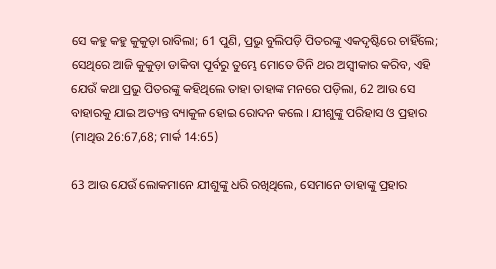ସେ କହୁ କହୁ କୁକୁଡ଼ା ରାବିଲା; 61 ପୁଣି, ପ୍ରଭୁ ବୁଲିପଡ଼ି ପିତରଙ୍କୁ ଏକଦୃଷ୍ଟିରେ ଚାହିଁଲେ; ସେଥିରେ ଆଜି କୁକୁଡ଼ା ଡାକିବା ପୂର୍ବରୁ ତୁମ୍ଭେ ମୋତେ ତିନି ଥର ଅସ୍ୱୀକାର କରିବ, ଏହି ଯେଉଁ କଥା ପ୍ରଭୁ ପିତରଙ୍କୁ କହିଥିଲେ ତାହା ତାହାଙ୍କ ମନରେ ପଡ଼ିଲା, 62 ଆଉ ସେ ବାହାରକୁ ଯାଇ ଅତ୍ୟନ୍ତ ବ୍ୟାକୁଳ ହୋଇ ରୋଦନ କଲେ । ଯୀଶୁଙ୍କୁ ପରିହାସ ଓ ପ୍ରହାର
(ମାଥିଉ 26:67,68; ମାର୍କ 14:65)

63 ଆଉ ଯେଉଁ ଲୋକମାନେ ଯୀଶୁଙ୍କୁ ଧରି ରଖିଥିଲେ, ସେମାନେ ତାହାଙ୍କୁ ପ୍ରହାର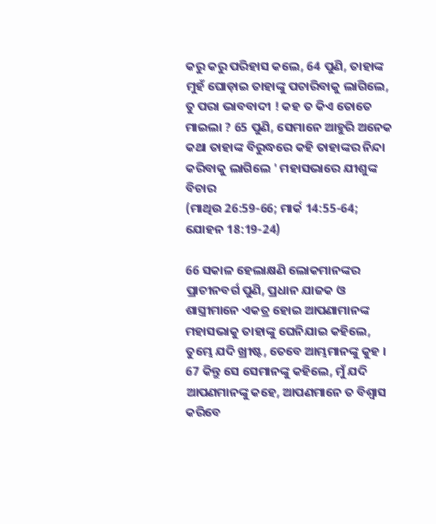କରୁ କରୁ ପରିହାସ କଲେ, 64 ପୁଣି, ତାହାଙ୍କ ମୁହଁ ଘୋଡ଼ାଇ ତାହାଙ୍କୁ ପଚାରିବାକୁ ଲାଗିଲେ, ତୁ ପରା ଭାବବାଦୀ ! କହ ତ କିଏ ତୋତେ ମାଇଲା ? 65 ପୁଣି, ସେମାନେ ଆହୁରି ଅନେକ କଥା ତାହାଙ୍କ ବିରୁଦ୍ଧରେ କହି ତାହାଙ୍କର ନିନ୍ଦା କରିବାକୁ ଲାଗିଲେ ' ମହାସଭାରେ ଯୀଶୁଙ୍କ ବିଚାର
(ମାଥିଉ 26:59-66; ମାର୍କ 14:55-64; ଯୋହନ 18:19-24)

66 ସକାଳ ହେଲାକ୍ଷଣି ଲୋକମାନଙ୍କର ପ୍ରାଚୀନବର୍ଗ ପୁଣି, ପ୍ରଧାନ ଯାଜକ ଓ ଶାସ୍ତ୍ରୀମାନେ ଏକତ୍ର ହୋଇ ଆପଣାମାନଙ୍କ ମହାସଭାକୁ ତାହାଙ୍କୁ ଘେନିଯାଇ କହିଲେ, ତୁମ୍ଭେ ଯଦି ଖ୍ରୀଷ୍ଟ, ତେବେ ଆମ୍ଭମାନଙ୍କୁ କୁହ । 67 କିନ୍ତୁ ସେ ସେମାନଙ୍କୁ କହିଲେ, ମୁଁ ଯଦି ଆପଣମାନଙ୍କୁ କହେ, ଆପଣମାନେ ତ ବିଶ୍ୱାସ କରିବେ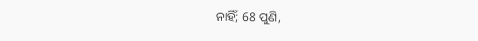ନାହିଁ; 68 ପୁଣି,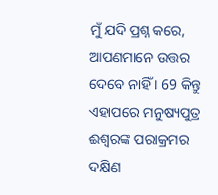ମୁଁ ଯଦି ପ୍ରଶ୍ନ କରେ, ଆପଣମାନେ ଉତ୍ତର ଦେବେ ନାହିଁ । 69 କିନ୍ତୁ ଏହାପରେ ମନୁଷ୍ୟପୁତ୍ର ଈଶ୍ୱରଙ୍କ ପରାକ୍ରମର ଦକ୍ଷିଣ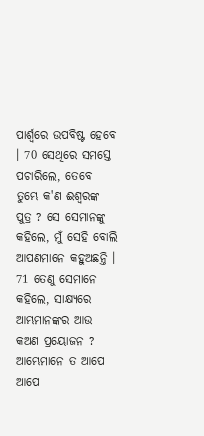ପାର୍ଶ୍ୱରେ ଉପବିଷ୍ଟ ହେବେ । 70 ସେଥିରେ ସମସ୍ତେ ପଚାରିଲେ, ତେବେ ତୁମ୍ଭେ କ'ଣ ଈଶ୍ୱରଙ୍କ ପୁତ୍ର ? ସେ ସେମାନଙ୍କୁ କହିଲେ, ମୁଁ ସେହି ବୋଲି ଆପଣମାନେ କହୁଅଛନ୍ତି । 71 ତେଣୁ ସେମାନେ କହିଲେ, ସାକ୍ଷ୍ୟରେ ଆମ୍ଭମାନଙ୍କର ଆଉ କଅଣ ପ୍ରୟୋଜନ ? ଆମ୍ଭେମାନେ ତ ଆପେ ଆପେ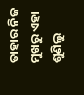ତାହାର ନିଜ ମୁଖରୁ ଏହା ଶୁଣିଲୁ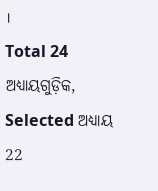।
Total 24 ଅଧ୍ୟାୟଗୁଡ଼ିକ, Selected ଅଧ୍ୟାୟ 22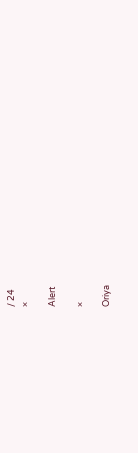/ 24
×

Alert

×

Oriya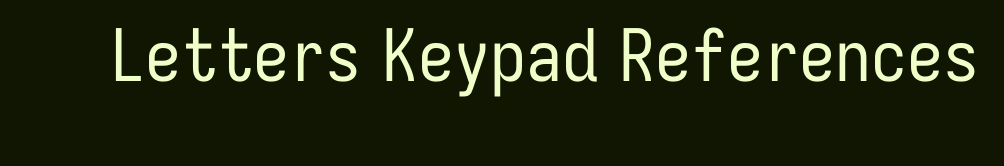Letters Keypad References